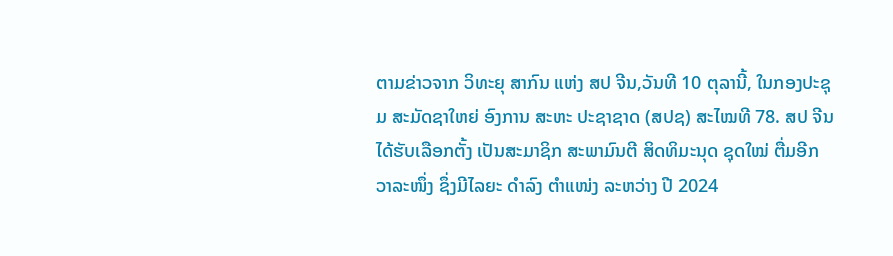ຕາມຂ່າວຈາກ ວິທະຍຸ ສາກົນ ແຫ່ງ ສປ ຈີນ,ວັນທີ 10 ຕຸລານີ້, ໃນກອງປະຊຸມ ສະມັດຊາໃຫຍ່ ອົງການ ສະຫະ ປະຊາຊາດ (ສປຊ) ສະໄໝທີ 78. ສປ ຈີນ ໄດ້ຮັບເລືອກຕັ້ງ ເປັນສະມາຊິກ ສະພາມົນຕີ ສິດທິມະນຸດ ຊຸດໃໝ່ ຕື່ມອີກ ວາລະໜຶ່ງ ຊຶ່ງມີໄລຍະ ດຳລົງ ຕຳແໜ່ງ ລະຫວ່າງ ປີ 2024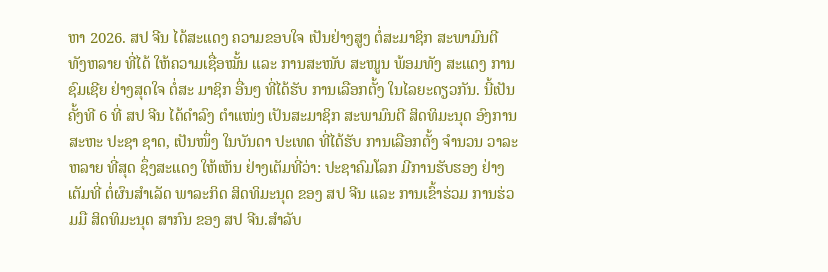ຫາ 2026. ສປ ຈີນ ໄດ້ສະແດງ ຄວາມຂອບໃຈ ເປັນຢ່າງສູງ ຕໍ່ສະມາຊິກ ສະພາມົນຕີ ທັງຫລາຍ ທີ່ໄດ້ ໃຫ້ຄວາມເຊື່ອໝັ້ນ ແລະ ການສະໜັບ ສະໜູນ ພ້ອມທັງ ສະແດງ ການຊົມເຊີຍ ຢ່າງສຸດໃຈ ຕໍ່ສະ ມາຊິກ ອື່ນໆ ທີ່ໄດ້ຮັບ ການເລືອກຕັ້ງ ໃນໄລຍະດຽວກັນ. ນີ້ເປັນຄັ້ງທີ 6 ທີ່ ສປ ຈີນ ໄດ້ດຳລົງ ຕຳແໜ່ງ ເປັນສະມາຊິກ ສະພາມົນຕີ ສິດທິມະນຸດ ອົງການ ສະຫະ ປະຊາ ຊາດ, ເປັນໜຶ່ງ ໃນບັນດາ ປະເທດ ທີ່ໄດ້ຮັບ ການເລືອກຕັ້ງ ຈຳນວນ ວາລະຫລາຍ ທີ່ສຸດ ຊຶ່ງສະແດງ ໃຫ້ເຫັນ ຢ່າງເຕັມທີ່ວ່າ: ປະຊາຄົມໂລກ ມີການຮັບຮອງ ຢ່າງເຕັມທີ່ ຕໍ່ຜົນສຳເລັດ ພາລະກິດ ສິດທິມະນຸດ ຂອງ ສປ ຈີນ ແລະ ການເຂົ້າຮ່ວມ ການຮ່ວມມື ສິດທິມະນຸດ ສາກົນ ຂອງ ສປ ຈີນ.ສຳລັບ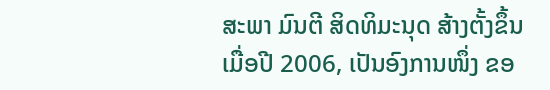ສະພາ ມົນຕີ ສິດທິມະນຸດ ສ້າງຕັ້ງຂຶ້ນ ເມື່ອປີ 2006, ເປັນອົງການໜຶ່ງ ຂອ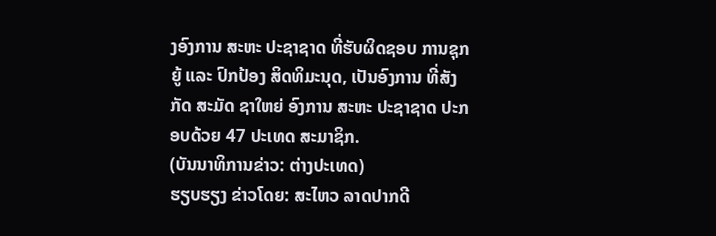ງອົງການ ສະຫະ ປະຊາຊາດ ທີ່ຮັບຜິດຊອບ ການຊຸກຍູ້ ແລະ ປົກປ້ອງ ສິດທິມະນຸດ, ເປັນອົງການ ທີ່ສັງກັດ ສະມັດ ຊາໃຫຍ່ ອົງການ ສະຫະ ປະຊາຊາດ ປະກອບດ້ວຍ 47 ປະເທດ ສະມາຊິກ.
(ບັນນາທິການຂ່າວ: ຕ່າງປະເທດ)
ຮຽບຮຽງ ຂ່າວໂດຍ: ສະໄຫວ ລາດປາກດີ